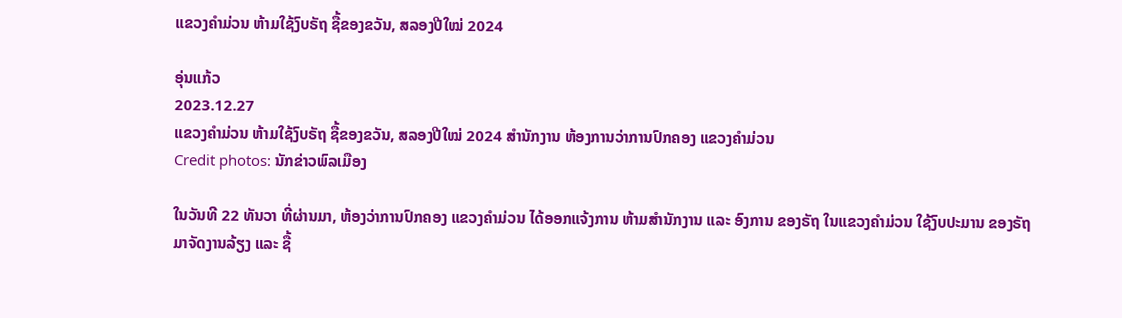ແຂວງຄໍາມ່ວນ ຫ້າມໃຊ້ງົບຣັຖ ຊື້ຂອງຂວັນ, ສລອງປີໃໝ່ 2024

ອຸ່ນແກ້ວ
2023.12.27
ແຂວງຄໍາມ່ວນ ຫ້າມໃຊ້ງົບຣັຖ ຊື້ຂອງຂວັນ, ສລອງປີໃໝ່ 2024 ສຳນັກງານ ຫ້ອງການວ່າການປົກຄອງ ແຂວງຄຳມ່ວນ
Credit photos: ນັກຂ່າວພົລເມືອງ

ໃນວັນທີ 22 ທັນວາ ທີ່ຜ່ານມາ, ຫ້ອງວ່າການປົກຄອງ ແຂວງຄໍາມ່ວນ ໄດ້ອອກແຈ້ງການ ຫ້າມສໍານັກງານ ແລະ ອົງການ ຂອງຣັຖ ໃນແຂວງຄໍາມ່ວນ ໃຊ້ງົບປະມານ ຂອງຣັຖ ມາຈັດງານລ້ຽງ ແລະ ຊື້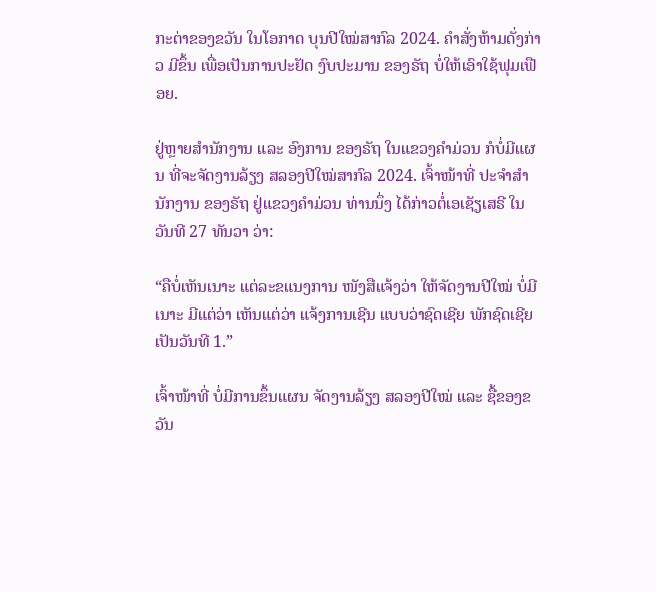ກະຕ່າຂອງຂວັນ ໃນໂອກາດ ບຸນປີໃໝ່ສາກົລ 2024. ຄໍາສັ່ງຫ້າມດັ່ງກ່າວ ມີຂຶ້ນ ເພື່ອເປັນການປະຢັດ ງົບປະມານ ຂອງຣັຖ ບໍ່ໃຫ້ເອົາໃຊ້ຟຸມເຟືອຍ.

ຢູ່ຫຼາຍສໍານັກງານ ແລະ ອົງການ ຂອງຣັຖ ໃນແຂວງຄໍາມ່ວນ ກໍບໍ່ມີແຜນ ທີ່ຈະຈັດງານລ້ຽງ ສລອງປີໃໝ່ສາກົລ 2024. ເຈົ້າໜ້າທີ່ ປະຈໍາສໍານັກງານ ຂອງຣັຖ ຢູ່ແຂວງຄໍາມ່ວນ ທ່ານນຶ່ງ ໄດ້ກ່າວຕໍ່ເອເຊັຽເສຣີ ໃນວັນທີ 27 ທັນວາ ວ່າ:

“ຄືບໍ່ເຫັນເນາະ ແຕ່ລະຂແນງການ ໜັງສືແຈ້ງວ່າ ໃຫ້ຈັດງານປີໃໝ່ ບໍ່ມີເນາະ ມີແຕ່ວ່າ ເຫັນແຕ່ວ່າ ແຈ້ງການເຊີນ ແບບວ່າຊົດເຊີຍ ພັກຊົດເຊີຍ ເປັນວັນທີ 1.”

ເຈົ້າໜ້າທີ່ ບໍ່ມີການຂຶ້ນແຜນ ຈັດງານລ້ຽງ ສລອງປີໃໝ່ ແລະ ຊື້ຂອງຂວັນ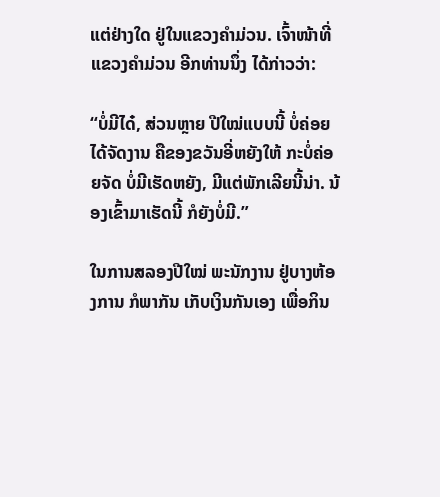ແຕ່ຢ່າງໃດ ຢູ່ໃນແຂວງຄໍາມ່ວນ. ເຈົ້າໜ້າທີ່ ແຂວງຄໍາມ່ວນ ອີກທ່ານນຶ່ງ ໄດ້ກ່າວວ່າ:

“ບໍ່ມີໄດ໋, ສ່ວນຫຼາຍ ປີໃໝ່ແບບນີ້ ບໍ່ຄ່ອຍໄດ້ຈັດງານ ຄືຂອງຂວັນອີ່ຫຍັງໃຫ້ ກະບໍ່ຄ່ອຍຈັດ ບໍ່ມີເຮັດຫຍັງ, ມີແຕ່ພັກເລີຍນີ້ນ່າ. ນ້ອງເຂົ້າມາເຮັດນີ້ ກໍຍັງບໍ່ມີ.”

ໃນການສລອງປີໃໝ່ ພະນັກງານ ຢູ່ບາງຫ້ອງການ ກໍພາກັນ ເກັບເງິນກັນເອງ ເພື່ອກິນ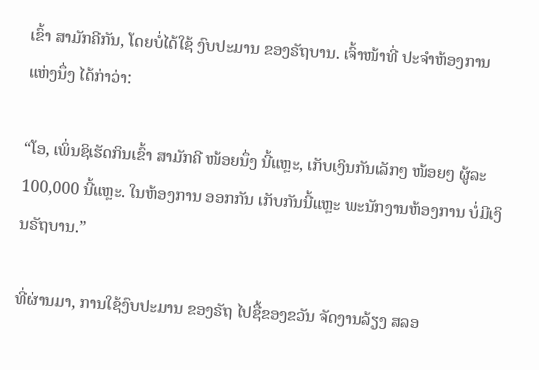ເຂົ້າ ສາມັກຄີກັນ, ໂດຍບໍ່ໄດ້ໃຊ້ ງົບປະມານ ຂອງຣັຖບານ. ເຈົ້າໜ້າທີ່ ປະຈໍາຫ້ອງການ ແຫ່ງນຶ່ງ ໄດ້ກ່າວ່າ:

“ໂອ, ເພິ່ນຊິເຮັດກິນເຂົ້າ ສາມັກຄີ ໜ້ອຍນຶ່ງ ນີ້ແຫຼະ, ເກັບເງິນກັນເລັກໆ ໜ້ອຍໆ ຜູ້ລະ 100,000 ນີ້ແຫຼະ. ໃນຫ້ອງການ ອອກກັນ ເກັບກັນນີ້ແຫຼະ ພະນັກງານຫ້ອງການ ບໍ່ມີເງິນຣັຖບານ.”

ທີ່ຜ່ານມາ, ການໃຊ້ງົບປະມານ ຂອງຣັຖ ໄປຊື້ຂອງຂວັນ ຈັດງານລ້ຽງ ສລອ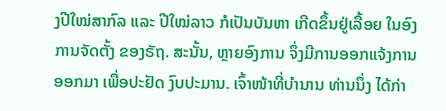ງປີໃໝ່ສາກົລ ແລະ ປີໃໝ່ລາວ ກໍເປັນບັນຫາ ເກີດຂຶ້ນຢູ່ເລື້ອຍ ໃນອົງການຈັດຕັ້ງ ຂອງຣັຖ. ສະນັ້ນ, ຫຼາຍອົງການ ຈຶ່ງມີການອອກແຈ້ງການ ອອກມາ ເພື່ອປະຢັດ ງົບປະມານ. ເຈົ້າໜ້າທີ່ບໍານານ ທ່ານນຶ່ງ ໄດ້ກ່າ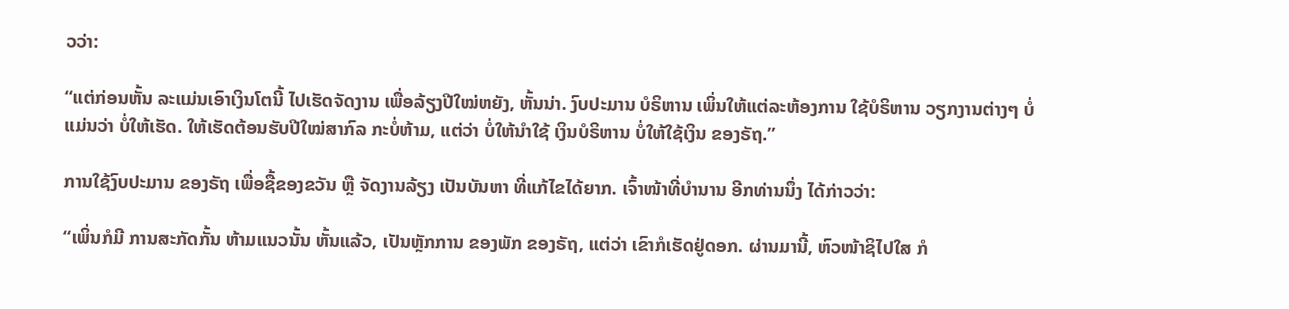ວວ່າ:

“ແຕ່ກ່ອນຫັ້ນ ລະແມ່ນເອົາເງິນໂຕນີ້ ໄປເຮັດຈັດງານ ເພື່ອລ້ຽງປີໃໝ່ຫຍັງ, ຫັ້ນນ່າ. ງົບປະມານ ບໍຣິຫານ ເພິ່ນໃຫ້ແຕ່ລະຫ້ອງການ ໃຊ້ບໍຣິຫານ ວຽກງານຕ່າງໆ ບໍ່ແມ່ນວ່າ ບໍ່ໃຫ້ເຮັດ. ໃຫ້ເຮັດຕ້ອນຮັບປີໃໝ່ສາກົລ ກະບໍ່ຫ້າມ, ແຕ່ວ່າ ບໍ່ໃຫ້ນໍາໃຊ້ ເງິນບໍຣິຫານ ບໍ່ໃຫ້ໃຊ້ເງິນ ຂອງຣັຖ.”

ການໃຊ້ງົບປະມານ ຂອງຣັຖ ເພື່ອຊື້ຂອງຂວັນ ຫຼື ຈັດງານລ້ຽງ ເປັນບັນຫາ ທີ່ແກ້ໄຂໄດ້ຍາກ. ເຈົ້າໜ້າທີ່ບໍານານ ອີກທ່ານນຶ່ງ ໄດ້ກ່າວວ່າ:

“ເພິ່ນກໍມີ ການສະກັດກັ້ນ ຫ້າມແນວນັ້ນ ຫັ້ນແລ້ວ, ເປັນຫຼັກການ ຂອງພັກ ຂອງຣັຖ, ແຕ່ວ່າ ເຂົາກໍເຮັດຢູ່ດອກ. ຜ່ານມານີ້, ຫົວໜ້າຊິໄປໃສ ກໍ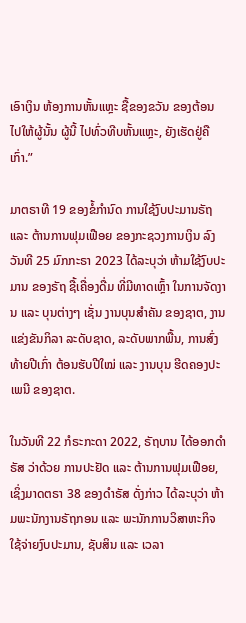ເອົາເງິນ ຫ້ອງການຫັ້ນແຫຼະ ຊື້ຂອງຂວັນ ຂອງຕ້ອນ ໄປໃຫ້ຜູ້ນັ້ນ ຜູ້ນີ້ ໄປທົ່ວທີບຫັ້ນແຫຼະ, ຍັງເຮັດຢູ່ຄືເກົ່າ.”

ມາຕຣາທີ 19 ຂອງຂໍ້ກໍານົດ ການໃຊ້ງົບປະມານຣັຖ ແລະ ຕ້ານການຟຸມເຟືອຍ ຂອງກະຊວງການເງິນ ລົງວັນທີ 25 ມົກກະຣາ 2023 ໄດ້ລະບຸວ່າ ຫ້າມໃຊ້ງົບປະມານ ຂອງຣັຖ ຊື້ເຄື່ອງດື່ມ ທີ່ມີທາດເຫຼົ້າ ໃນການຈັດງານ ແລະ ບຸນຕ່າງໆ ເຊັ່ນ ງານບຸນສໍາຄັນ ຂອງຊາຕ, ງານແຂ່ງຂັນກິລາ ລະດັບຊາດ, ລະດັບພາກພື້ນ, ການສົ່ງທ້າຍປີເກົ່າ ຕ້ອນຮັບປີໃໝ່ ແລະ ງານບຸນ ຮີດຄອງປະເພນີ ຂອງຊາຕ.

ໃນວັນທີ 22 ກໍຣະກະດາ 2022, ຣັຖບານ ໄດ້ອອກດໍາຣັສ ວ່າດ້ວຍ ການປະຢັດ ແລະ ຕ້ານການຟຸມເຟືອຍ, ເຊິ່ງມາດຕຣາ 38 ຂອງດໍາຣັສ ດັ່ງກ່າວ ໄດ້ລະບຸວ່າ ຫ້າມພະນັກງານຣັຖກອນ ແລະ ພະນັກການວິສາຫະກິຈ ໃຊ້ຈ່າຍງົບປະມານ, ຊັບສິນ ແລະ ເວລາ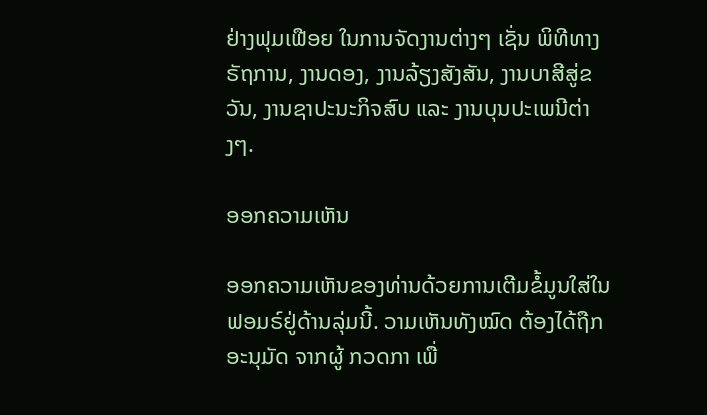ຢ່າງຟຸມເຟືອຍ ໃນການຈັດງານຕ່າງໆ ເຊັ່ນ ພິທີທາງຣັຖການ, ງານດອງ, ງານລ້ຽງສັງສັນ, ງານບາສີສູ່ຂວັນ, ງານຊາປະນະກິຈສົບ ແລະ ງານບຸນປະເພນີຕ່າງໆ.

ອອກຄວາມເຫັນ

ອອກຄວາມເຫັນຂອງທ່ານດ້ວຍການເຕີມຂໍ້ມູນໃສ່ໃນຟອມຣ໌ຢູ່ດ້ານລຸ່ມນີ້. ວາມເຫັນທັງໝົດ ຕ້ອງໄດ້ຖືກ ອະນຸມັດ ຈາກຜູ້ ກວດກາ ເພື່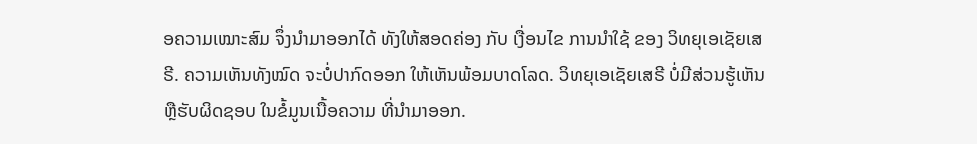ອຄວາມເໝາະສົມ ຈຶ່ງນໍາມາອອກໄດ້ ທັງໃຫ້ສອດຄ່ອງ ກັບ ເງື່ອນໄຂ ການນຳໃຊ້ ຂອງ ວິທຍຸເອເຊັຍເສຣີ. ຄວາມເຫັນທັງໝົດ ຈະບໍ່ປາກົດອອກ ໃຫ້ເຫັນພ້ອມບາດໂລດ. ວິທຍຸເອເຊັຍເສຣີ ບໍ່ມີສ່ວນຮູ້ເຫັນ ຫຼືຮັບຜິດຊອບ ໃນຂໍ້ມູນເນື້ອຄວາມ ທີ່ນໍາມາອອກ.